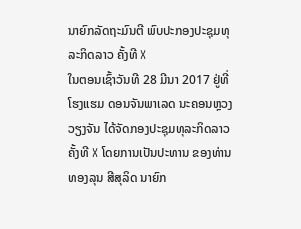ນາຍົກລັດຖະມົນຕີ ພົບປະກອງປະຊຸມທຸລະກິດລາວ ຄັ້ງທີ X
ໃນຕອນເຊົ້າວັນທີ 28 ມີນາ 2017 ຢູ່ທີ່ໂຮງແຮມ ດອນຈັນພາເລດ ນະຄອນຫຼວງວຽງຈັນ ໄດ້ຈັດກອງປະຊຸມທຸລະກິດລາວ ຄັ້ງທີ X ໂດຍການເປັນປະທານ ຂອງທ່ານ ທອງລຸນ ສີສຸລິດ ນາຍົກ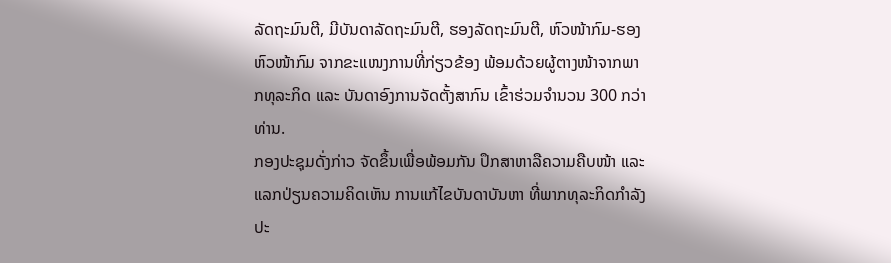ລັດຖະມົນຕີ, ມີບັນດາລັດຖະມົນຕີ, ຮອງລັດຖະມົນຕີ, ຫົວໜ້າກົມ-ຮອງຫົວໜ້າກົມ ຈາກຂະແໜງການທີ່ກ່ຽວຂ້ອງ ພ້ອມດ້ວຍຜູ້ຕາງໜ້າຈາກພາກທຸລະກິດ ແລະ ບັນດາອົງການຈັດຕັ້ງສາກົນ ເຂົ້າຮ່ວມຈຳນວນ 300 ກວ່າທ່ານ.
ກອງປະຊຸມດັ່ງກ່າວ ຈັດຂຶ້ນເພື່ອພ້ອມກັນ ປຶກສາຫາລືຄວາມຄືບໜ້າ ແລະ ແລກປ່ຽນຄວາມຄິດເຫັນ ການແກ້ໄຂບັນດາບັນຫາ ທີ່ພາກທຸລະກິດກຳລັງປະ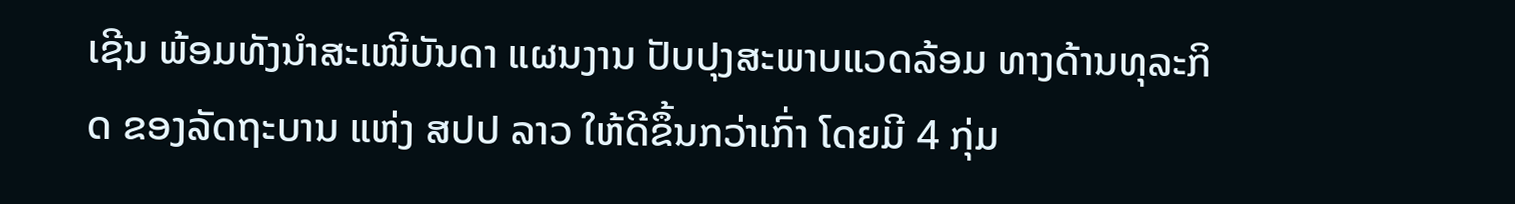ເຊີນ ພ້ອມທັງນຳສະເໜີບັນດາ ແຜນງານ ປັບປຸງສະພາບແວດລ້ອມ ທາງດ້ານທຸລະກິດ ຂອງລັດຖະບານ ແຫ່ງ ສປປ ລາວ ໃຫ້ດີຂຶ້ນກວ່າເກົ່າ ໂດຍມີ 4 ກຸ່ມ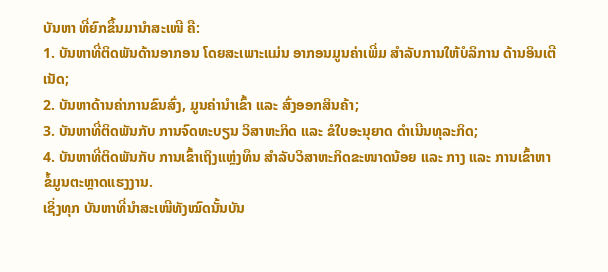ບັນຫາ ທີ່ຍົກຂຶ້ນມານໍາສະເໜີ ຄື:
1. ບັນຫາທີ່ຕິດພັນດ້ານອາກອນ ໂດຍສະເພາະແມ່ນ ອາກອນມູນຄ່າເພີ່ມ ສຳລັບການໃຫ້ບໍລິການ ດ້ານອິນເຕີເນັດ;
2. ບັນຫາດ້ານຄ່າການຂົນສົ່ງ, ມູນຄ່ານຳເຂົ້າ ແລະ ສົ່ງອອກສິນຄ້າ;
3. ບັນຫາທີ່ຕິດພັນກັບ ການຈົດທະບຽນ ວິສາຫະກິດ ແລະ ຂໍໃບອະນຸຍາດ ດຳເນີນທຸລະກິດ;
4. ບັນຫາທີ່ຕິດພັນກັບ ການເຂົ້າເຖິງແຫຼ່ງທຶນ ສຳລັບວິສາຫະກິດຂະໜາດນ້ອຍ ແລະ ກາງ ແລະ ການເຂົ້າຫາຂໍ້ມູນຕະຫຼາດແຮງງານ.
ເຊິ່ງທຸກ ບັນຫາທີ່ນໍາສະເໜີທັງໝົດນັ້ນບັນ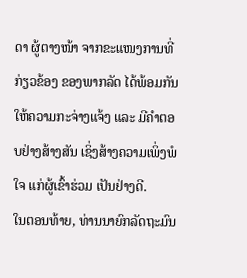ດາ ຜູ້ຕາງໜ້າ ຈາກຂະແໜງການທີ່ກ່ຽວຂ້ອງ ຂອງພາກລັດ ໄດ້ພ້ອມກັນ ໃຫ້ຄວາມກະຈ່າງແຈ້ງ ແລະ ມີຄຳຕອບຢ່າງສ້າງສັນ ເຊິ່ງສ້າງຄວາມເພິ່ງພໍໃຈ ແກ່ຜູ້ເຂົ້າຮ່ວມ ເປັນຢ່າງດີ.
ໃນຕອນທ້າຍ, ທ່ານນາຍົກລັດຖະມົນ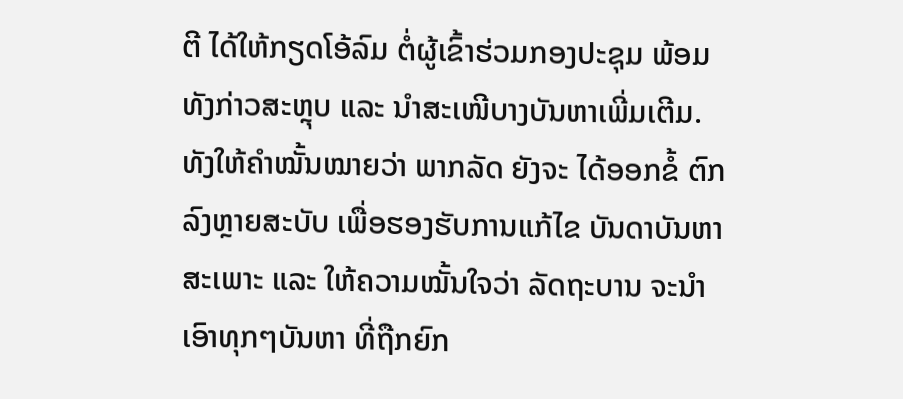ຕີ ໄດ້ໃຫ້ກຽດໂອ້ລົມ ຕໍ່ຜູ້ເຂົ້າຮ່ວມກອງປະຊຸມ ພ້ອມທັງກ່າວສະຫຼຸບ ແລະ ນໍາສະເໜີບາງບັນຫາເພີ່ມເຕີມ. ທັງໃຫ້ຄຳໝັ້ນໝາຍວ່າ ພາກລັດ ຍັງຈະ ໄດ້ອອກຂໍ້ ຕົກລົງຫຼາຍສະບັບ ເພື່ອຮອງຮັບການແກ້ໄຂ ບັນດາບັນຫາສະເພາະ ແລະ ໃຫ້ຄວາມໝັ້ນໃຈວ່າ ລັດຖະບານ ຈະນຳເອົາທຸກໆບັນຫາ ທີ່ຖືກຍົກ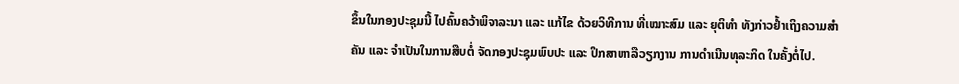ຂຶ້ນໃນກອງປະຊຸມນີ້ ໄປຄົ້ນຄວ້າພິຈາລະນາ ແລະ ແກ້ໄຂ ດ້ວຍວິທີການ ທີ່ເໝາະສົມ ແລະ ຍຸຕິທຳ ທັງກ່າວຢໍ້າເຖິງຄວາມສຳຄັນ ແລະ ຈຳເປັນໃນການສືບຕໍ່ ຈັດກອງປະຊຸມພົບປະ ແລະ ປຶກສາຫາລືວຽກງານ ການດຳເນີນທຸລະກິດ ໃນຄັ້ງຕໍ່ໄປ.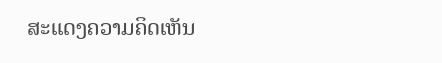ສະແດງຄວາມຄິດເຫັນ